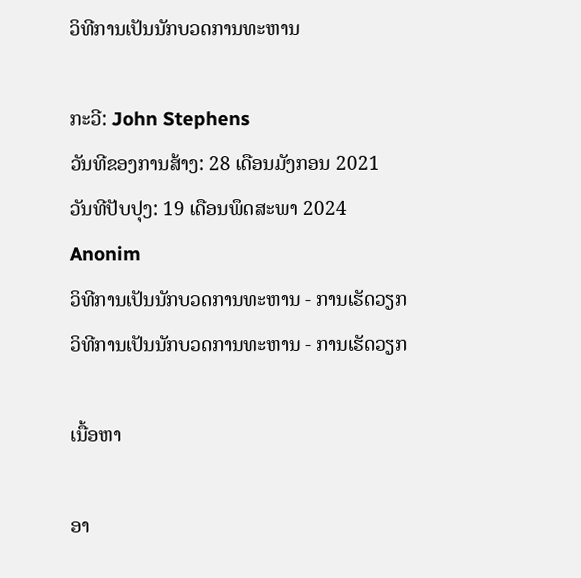ວິທີການເປັນນັກບວດການທະຫານ

ກະວີ: John Stephens
ວັນທີຂອງການສ້າງ: 28 ເດືອນມັງກອນ 2021
ວັນທີປັບປຸງ: 19 ເດືອນພຶດສະພາ 2024
Anonim
ວິທີການເປັນນັກບວດການທະຫານ - ການເຮັດວຽກ
ວິທີການເປັນນັກບວດການທະຫານ - ການເຮັດວຽກ

ເນື້ອຫາ

ອາ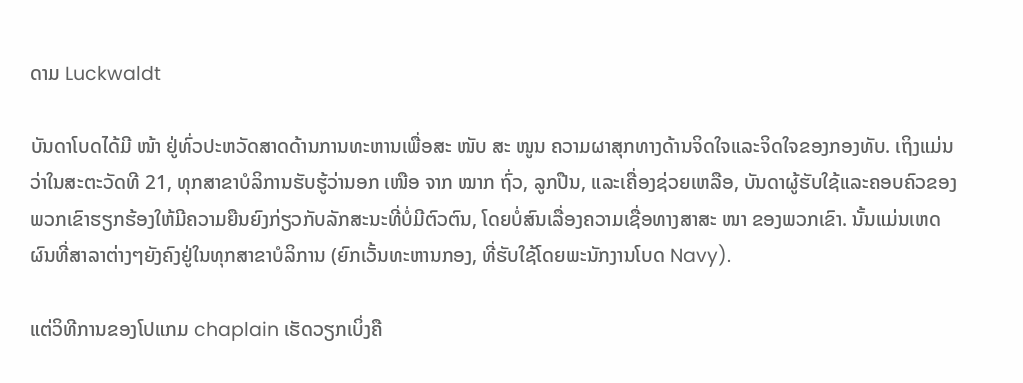ດາມ Luckwaldt

ບັນດາໂບດໄດ້ມີ ໜ້າ ຢູ່ທົ່ວປະຫວັດສາດດ້ານການທະຫານເພື່ອສະ ໜັບ ສະ ໜູນ ຄວາມຜາສຸກທາງດ້ານຈິດໃຈແລະຈິດໃຈຂອງກອງທັບ. ເຖິງແມ່ນວ່າໃນສະຕະວັດທີ 21, ທຸກສາຂາບໍລິການຮັບຮູ້ວ່ານອກ ເໜືອ ຈາກ ໝາກ ຖົ່ວ, ລູກປືນ, ແລະເຄື່ອງຊ່ວຍເຫລືອ, ບັນດາຜູ້ຮັບໃຊ້ແລະຄອບຄົວຂອງພວກເຂົາຮຽກຮ້ອງໃຫ້ມີຄວາມຍືນຍົງກ່ຽວກັບລັກສະນະທີ່ບໍ່ມີຕົວຕົນ, ໂດຍບໍ່ສົນເລື່ອງຄວາມເຊື່ອທາງສາສະ ໜາ ຂອງພວກເຂົາ. ນັ້ນແມ່ນເຫດຜົນທີ່ສາລາຕ່າງໆຍັງຄົງຢູ່ໃນທຸກສາຂາບໍລິການ (ຍົກເວັ້ນທະຫານກອງ, ທີ່ຮັບໃຊ້ໂດຍພະນັກງານໂບດ Navy).

ແຕ່ວິທີການຂອງໂປແກມ chaplain ເຮັດວຽກເບິ່ງຄື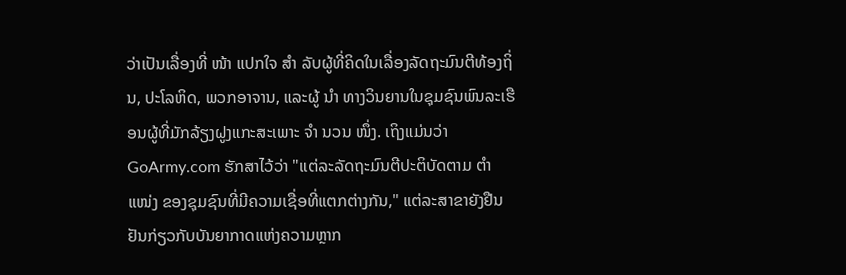ວ່າເປັນເລື່ອງທີ່ ໜ້າ ແປກໃຈ ສຳ ລັບຜູ້ທີ່ຄິດໃນເລື່ອງລັດຖະມົນຕີທ້ອງຖິ່ນ, ປະໂລຫິດ, ພວກອາຈານ, ແລະຜູ້ ນຳ ທາງວິນຍານໃນຊຸມຊົນພົນລະເຮືອນຜູ້ທີ່ມັກລ້ຽງຝູງແກະສະເພາະ ຈຳ ນວນ ໜຶ່ງ. ເຖິງແມ່ນວ່າ GoArmy.com ຮັກສາໄວ້ວ່າ "ແຕ່ລະລັດຖະມົນຕີປະຕິບັດຕາມ ຕຳ ແໜ່ງ ຂອງຊຸມຊົນທີ່ມີຄວາມເຊື່ອທີ່ແຕກຕ່າງກັນ," ແຕ່ລະສາຂາຍັງຢືນຢັນກ່ຽວກັບບັນຍາກາດແຫ່ງຄວາມຫຼາກ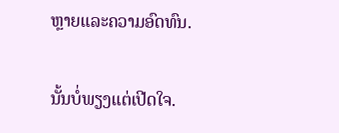ຫຼາຍແລະຄວາມອົດທົນ.


ນັ້ນບໍ່ພຽງແຕ່ເປີດໃຈ.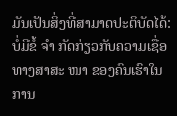ມັນເປັນສິ່ງທີ່ສາມາດປະຕິບັດໄດ້: ບໍ່ມີຂໍ້ ຈຳ ກັດກ່ຽວກັບຄວາມເຊື່ອທາງສາສະ ໜາ ຂອງຄົນເຮົາໃນການ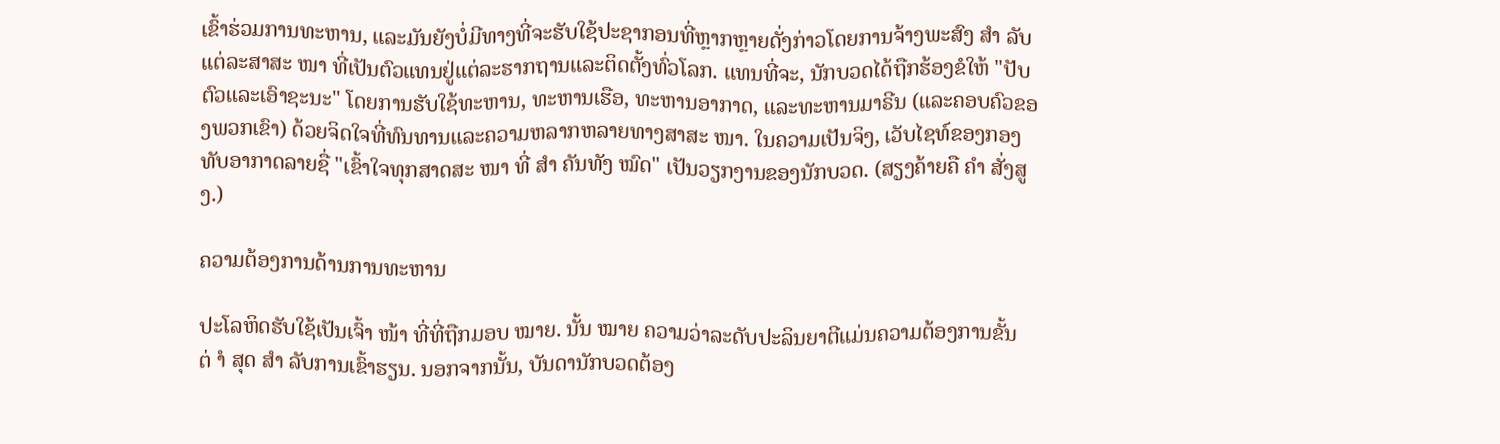ເຂົ້າຮ່ວມການທະຫານ, ແລະມັນຍັງບໍ່ມີທາງທີ່ຈະຮັບໃຊ້ປະຊາກອນທີ່ຫຼາກຫຼາຍດັ່ງກ່າວໂດຍການຈ້າງພະສົງ ສຳ ລັບແຕ່ລະສາສະ ໜາ ທີ່ເປັນຕົວແທນຢູ່ແຕ່ລະຮາກຖານແລະຕິດຕັ້ງທົ່ວໂລກ. ແທນທີ່ຈະ, ນັກບວດໄດ້ຖືກຮ້ອງຂໍໃຫ້ "ປັບຕົວແລະເອົາຊະນະ" ໂດຍການຮັບໃຊ້ທະຫານ, ທະຫານເຮືອ, ທະຫານອາກາດ, ແລະທະຫານມາຣີນ (ແລະຄອບຄົວຂອງພວກເຂົາ) ດ້ວຍຈິດໃຈທີ່ທົນທານແລະຄວາມຫລາກຫລາຍທາງສາສະ ໜາ. ໃນຄວາມເປັນຈິງ, ເວັບໄຊທ໌ຂອງກອງທັບອາກາດລາຍຊື່ "ເຂົ້າໃຈທຸກສາດສະ ໜາ ທີ່ ສຳ ຄັນທັງ ໝົດ" ເປັນວຽກງານຂອງນັກບວດ. (ສຽງຄ້າຍຄື ຄຳ ສັ່ງສູງ.)

ຄວາມຕ້ອງການດ້ານການທະຫານ

ປະໂລຫິດຮັບໃຊ້ເປັນເຈົ້າ ໜ້າ ທີ່ທີ່ຖືກມອບ ໝາຍ. ນັ້ນ ໝາຍ ຄວາມວ່າລະດັບປະລິນຍາຕີແມ່ນຄວາມຕ້ອງການຂັ້ນຕ່ ຳ ສຸດ ສຳ ລັບການເຂົ້າຮຽນ. ນອກຈາກນັ້ນ, ບັນດານັກບວດຕ້ອງ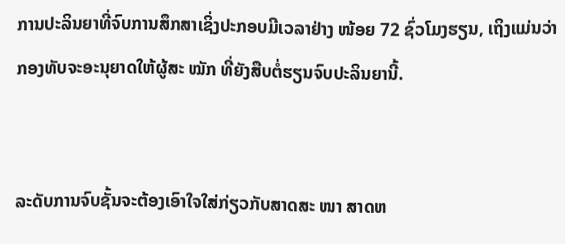ການປະລິນຍາທີ່ຈົບການສຶກສາເຊິ່ງປະກອບມີເວລາຢ່າງ ໜ້ອຍ 72 ຊົ່ວໂມງຮຽນ, ເຖິງແມ່ນວ່າກອງທັບຈະອະນຸຍາດໃຫ້ຜູ້ສະ ໝັກ ທີ່ຍັງສືບຕໍ່ຮຽນຈົບປະລິນຍານີ້.


ລະດັບການຈົບຊັ້ນຈະຕ້ອງເອົາໃຈໃສ່ກ່ຽວກັບສາດສະ ໜາ ສາດຫ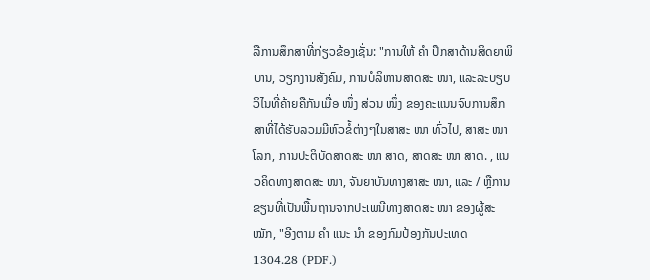ລືການສຶກສາທີ່ກ່ຽວຂ້ອງເຊັ່ນ: "ການໃຫ້ ຄຳ ປຶກສາດ້ານສິດຍາພິບານ, ວຽກງານສັງຄົມ, ການບໍລິຫານສາດສະ ໜາ, ແລະລະບຽບວິໄນທີ່ຄ້າຍຄືກັນເມື່ອ ໜຶ່ງ ສ່ວນ ໜຶ່ງ ຂອງຄະແນນຈົບການສຶກສາທີ່ໄດ້ຮັບລວມມີຫົວຂໍ້ຕ່າງໆໃນສາສະ ໜາ ທົ່ວໄປ, ສາສະ ໜາ ໂລກ, ການປະຕິບັດສາດສະ ໜາ ສາດ, ສາດສະ ໜາ ສາດ. , ແນວຄິດທາງສາດສະ ໜາ, ຈັນຍາບັນທາງສາສະ ໜາ, ແລະ / ຫຼືການຂຽນທີ່ເປັນພື້ນຖານຈາກປະເພນີທາງສາດສະ ໜາ ຂອງຜູ້ສະ ໝັກ, "ອີງຕາມ ຄຳ ແນະ ນຳ ຂອງກົມປ້ອງກັນປະເທດ 1304.28 (PDF.)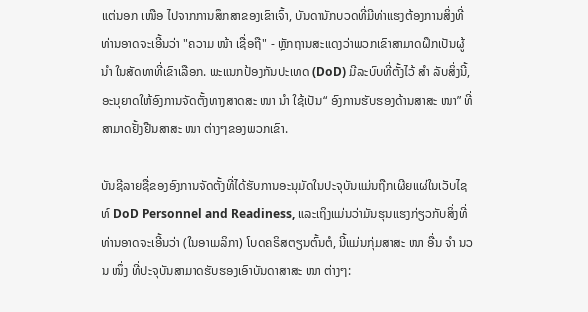ແຕ່ນອກ ເໜືອ ໄປຈາກການສຶກສາຂອງເຂົາເຈົ້າ, ບັນດານັກບວດທີ່ມີທ່າແຮງຕ້ອງການສິ່ງທີ່ທ່ານອາດຈະເອີ້ນວ່າ "ຄວາມ ໜ້າ ເຊື່ອຖື" - ຫຼັກຖານສະແດງວ່າພວກເຂົາສາມາດຝຶກເປັນຜູ້ ນຳ ໃນສັດທາທີ່ເຂົາເລືອກ. ພະແນກປ້ອງກັນປະເທດ (DoD) ມີລະບົບທີ່ຕັ້ງໄວ້ ສຳ ລັບສິ່ງນີ້, ອະນຸຍາດໃຫ້ອົງການຈັດຕັ້ງທາງສາດສະ ໜາ ນຳ ໃຊ້ເປັນ“ ອົງການຮັບຮອງດ້ານສາສະ ໜາ” ທີ່ສາມາດຢັ້ງຢືນສາສະ ໜາ ຕ່າງໆຂອງພວກເຂົາ.

ບັນຊີລາຍຊື່ຂອງອົງການຈັດຕັ້ງທີ່ໄດ້ຮັບການອະນຸມັດໃນປະຈຸບັນແມ່ນຖືກເຜີຍແຜ່ໃນເວັບໄຊທ໌ DoD Personnel and Readiness, ແລະເຖິງແມ່ນວ່າມັນຮຸນແຮງກ່ຽວກັບສິ່ງທີ່ທ່ານອາດຈະເອີ້ນວ່າ (ໃນອາເມລິກາ) ໂບດຄຣິສຕຽນຕົ້ນຕໍ, ນີ້ແມ່ນກຸ່ມສາສະ ໜາ ອື່ນ ຈຳ ນວນ ໜຶ່ງ ທີ່ປະຈຸບັນສາມາດຮັບຮອງເອົາບັນດາສາສະ ໜາ ຕ່າງໆ: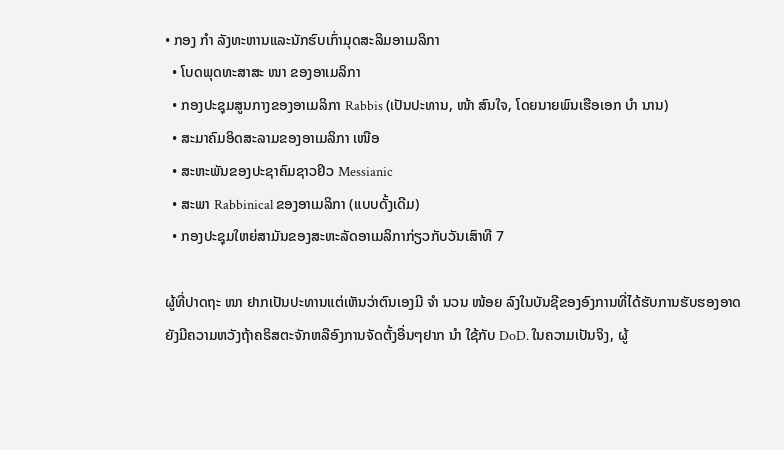• ກອງ ກຳ ລັງທະຫານແລະນັກຮົບເກົ່າມຸດສະລິມອາເມລິກາ
  • ໂບດພຸດທະສາສະ ໜາ ຂອງອາເມລິກາ
  • ກອງປະຊຸມສູນກາງຂອງອາເມລິກາ Rabbis (ເປັນປະທານ, ໜ້າ ສົນໃຈ, ໂດຍນາຍພົນເຮືອເອກ ບຳ ນານ)
  • ສະມາຄົມອິດສະລາມຂອງອາເມລິກາ ເໜືອ
  • ສະຫະພັນຂອງປະຊາຄົມຊາວຢິວ Messianic
  • ສະພາ Rabbinical ຂອງອາເມລິກາ (ແບບດັ້ງເດີມ)
  • ກອງປະຊຸມໃຫຍ່ສາມັນຂອງສະຫະລັດອາເມລິກາກ່ຽວກັບວັນເສົາທີ 7

ຜູ້ທີ່ປາດຖະ ໜາ ຢາກເປັນປະທານແຕ່ເຫັນວ່າຕົນເອງມີ ຈຳ ນວນ ໜ້ອຍ ລົງໃນບັນຊີຂອງອົງການທີ່ໄດ້ຮັບການຮັບຮອງອາດຍັງມີຄວາມຫວັງຖ້າຄຣິສຕະຈັກຫລືອົງການຈັດຕັ້ງອື່ນໆຢາກ ນຳ ໃຊ້ກັບ DoD. ໃນຄວາມເປັນຈິງ, ຜູ້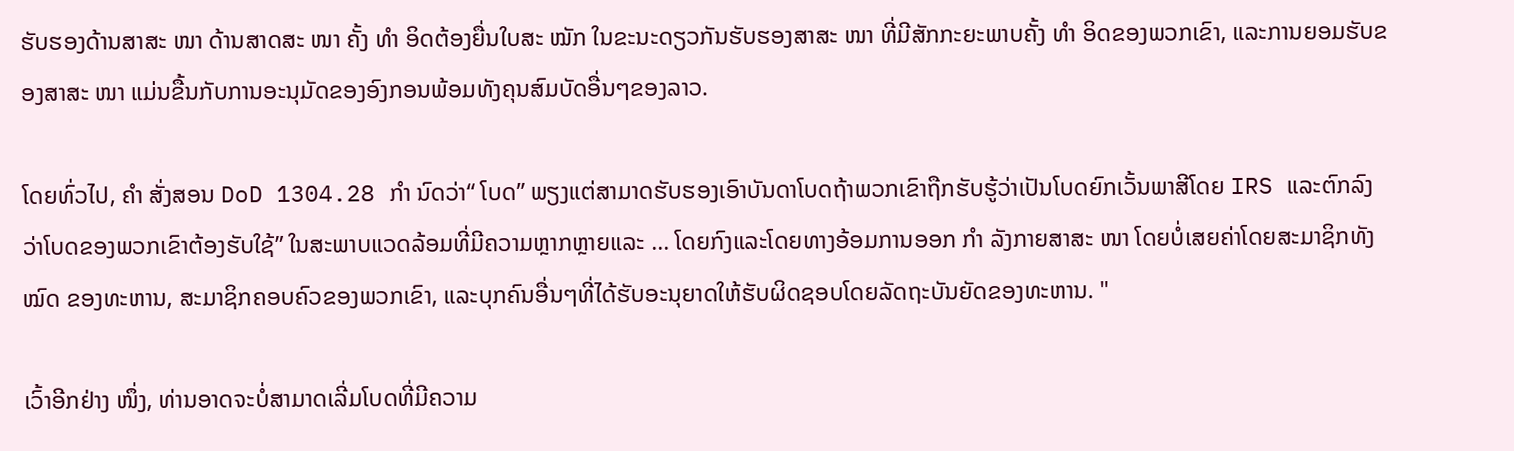ຮັບຮອງດ້ານສາສະ ໜາ ດ້ານສາດສະ ໜາ ຄັ້ງ ທຳ ອິດຕ້ອງຍື່ນໃບສະ ໝັກ ໃນຂະນະດຽວກັນຮັບຮອງສາສະ ໜາ ທີ່ມີສັກກະຍະພາບຄັ້ງ ທຳ ອິດຂອງພວກເຂົາ, ແລະການຍອມຮັບຂອງສາສະ ໜາ ແມ່ນຂື້ນກັບການອະນຸມັດຂອງອົງກອນພ້ອມທັງຄຸນສົມບັດອື່ນໆຂອງລາວ.

ໂດຍທົ່ວໄປ, ຄຳ ສັ່ງສອນ DoD 1304.28 ກຳ ນົດວ່າ“ ໂບດ” ພຽງແຕ່ສາມາດຮັບຮອງເອົາບັນດາໂບດຖ້າພວກເຂົາຖືກຮັບຮູ້ວ່າເປັນໂບດຍົກເວັ້ນພາສີໂດຍ IRS ແລະຕົກລົງວ່າໂບດຂອງພວກເຂົາຕ້ອງຮັບໃຊ້” ໃນສະພາບແວດລ້ອມທີ່ມີຄວາມຫຼາກຫຼາຍແລະ ... ໂດຍກົງແລະໂດຍທາງອ້ອມການອອກ ກຳ ລັງກາຍສາສະ ໜາ ໂດຍບໍ່ເສຍຄ່າໂດຍສະມາຊິກທັງ ໝົດ ຂອງທະຫານ, ສະມາຊິກຄອບຄົວຂອງພວກເຂົາ, ແລະບຸກຄົນອື່ນໆທີ່ໄດ້ຮັບອະນຸຍາດໃຫ້ຮັບຜິດຊອບໂດຍລັດຖະບັນຍັດຂອງທະຫານ. "

ເວົ້າອີກຢ່າງ ໜຶ່ງ, ທ່ານອາດຈະບໍ່ສາມາດເລີ່ມໂບດທີ່ມີຄວາມ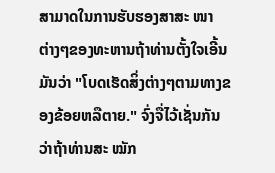ສາມາດໃນການຮັບຮອງສາສະ ໜາ ຕ່າງໆຂອງທະຫານຖ້າທ່ານຕັ້ງໃຈເອີ້ນມັນວ່າ "ໂບດເຮັດສິ່ງຕ່າງໆຕາມທາງຂອງຂ້ອຍຫລືຕາຍ." ຈົ່ງຈື່ໄວ້ເຊັ່ນກັນວ່າຖ້າທ່ານສະ ໝັກ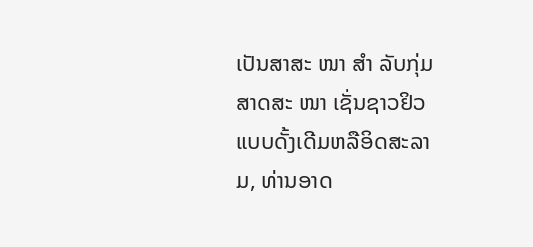ເປັນສາສະ ໜາ ສຳ ລັບກຸ່ມສາດສະ ໜາ ເຊັ່ນຊາວຢິວແບບດັ້ງເດີມຫລືອິດສະລາມ, ທ່ານອາດ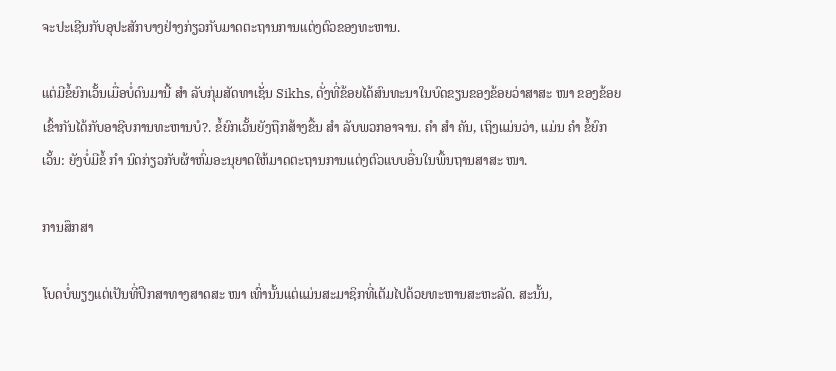ຈະປະເຊີນກັບອຸປະສັກບາງຢ່າງກ່ຽວກັບມາດຕະຖານການແຕ່ງຕົວຂອງທະຫານ.

ແຕ່ມີຂໍ້ຍົກເວັ້ນເມື່ອບໍ່ດົນມານີ້ ສຳ ລັບກຸ່ມສັດທາເຊັ່ນ Sikhs, ດັ່ງທີ່ຂ້ອຍໄດ້ສົນທະນາໃນບົດຂຽນຂອງຂ້ອຍວ່າສາສະ ໜາ ຂອງຂ້ອຍເຂົ້າກັນໄດ້ກັບອາຊີບການທະຫານບໍ?. ຂໍ້ຍົກເວັ້ນຍັງຖືກສ້າງຂື້ນ ສຳ ລັບພວກອາຈານ. ຄຳ ສຳ ຄັນ, ເຖິງແມ່ນວ່າ, ແມ່ນ ຄຳ ຂໍ້ຍົກເວັ້ນ: ຍັງບໍ່ມີຂໍ້ ກຳ ນົດກ່ຽວກັບຜ້າຫົ່ມອະນຸຍາດໃຫ້ມາດຕະຖານການແຕ່ງຕົວແບບອື່ນໃນພື້ນຖານສາສະ ໜາ.

ການສຶກສາ

ໂບດບໍ່ພຽງແຕ່ເປັນທີ່ປຶກສາທາງສາດສະ ໜາ ເທົ່ານັ້ນແຕ່ແມ່ນສະມາຊິກທີ່ເຕັມໄປດ້ວຍທະຫານສະຫະລັດ. ສະນັ້ນ,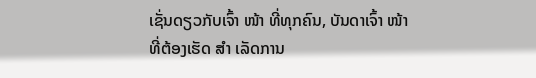ເຊັ່ນດຽວກັບເຈົ້າ ໜ້າ ທີ່ທຸກຄົນ, ບັນດາເຈົ້າ ໜ້າ ທີ່ຕ້ອງເຮັດ ສຳ ເລັດການ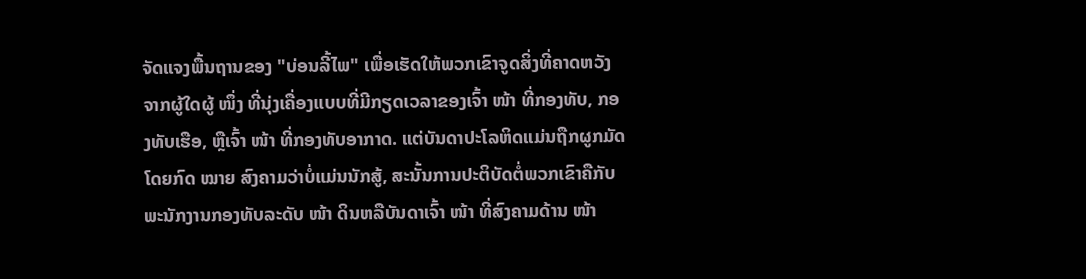ຈັດແຈງພື້ນຖານຂອງ "ບ່ອນລີ້ໄພ" ເພື່ອເຮັດໃຫ້ພວກເຂົາຈູດສິ່ງທີ່ຄາດຫວັງຈາກຜູ້ໃດຜູ້ ໜຶ່ງ ທີ່ນຸ່ງເຄື່ອງແບບທີ່ມີກຽດເວລາຂອງເຈົ້າ ໜ້າ ທີ່ກອງທັບ, ກອງທັບເຮືອ, ຫຼືເຈົ້າ ໜ້າ ທີ່ກອງທັບອາກາດ. ແຕ່ບັນດາປະໂລຫິດແມ່ນຖືກຜູກມັດໂດຍກົດ ໝາຍ ສົງຄາມວ່າບໍ່ແມ່ນນັກສູ້, ສະນັ້ນການປະຕິບັດຕໍ່ພວກເຂົາຄືກັບພະນັກງານກອງທັບລະດັບ ໜ້າ ດິນຫລືບັນດາເຈົ້າ ໜ້າ ທີ່ສົງຄາມດ້ານ ໜ້າ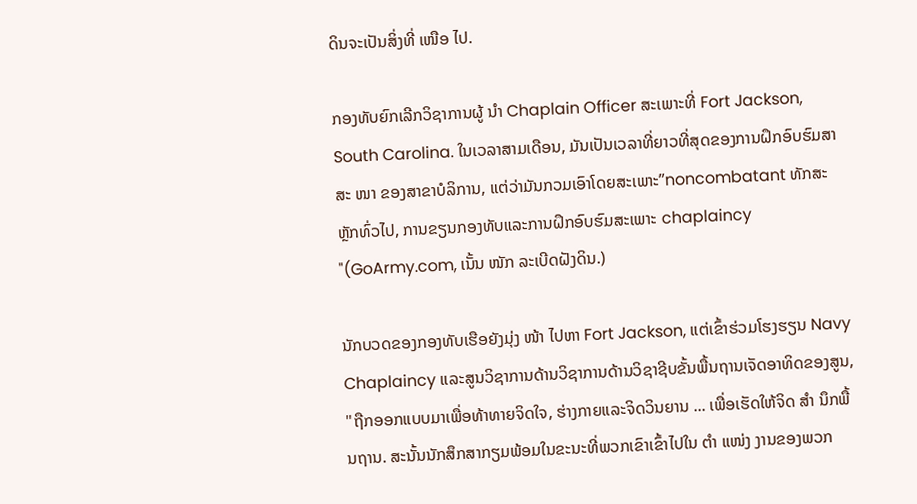ດິນຈະເປັນສິ່ງທີ່ ເໜືອ ໄປ.

ກອງທັບຍົກເລີກວິຊາການຜູ້ ນຳ Chaplain Officer ສະເພາະທີ່ Fort Jackson, South Carolina. ໃນເວລາສາມເດືອນ, ມັນເປັນເວລາທີ່ຍາວທີ່ສຸດຂອງການຝຶກອົບຮົມສາສະ ໜາ ຂອງສາຂາບໍລິການ, ແຕ່ວ່າມັນກວມເອົາໂດຍສະເພາະ”noncombatant ທັກສະຫຼັກທົ່ວໄປ, ການຂຽນກອງທັບແລະການຝຶກອົບຮົມສະເພາະ chaplaincy "(GoArmy.com, ເນັ້ນ ໜັກ ລະເບີດຝັງດິນ.)

ນັກບວດຂອງກອງທັບເຮືອຍັງມຸ່ງ ໜ້າ ໄປຫາ Fort Jackson, ແຕ່ເຂົ້າຮ່ວມໂຮງຮຽນ Navy Chaplaincy ແລະສູນວິຊາການດ້ານວິຊາການດ້ານວິຊາຊີບຂັ້ນພື້ນຖານເຈັດອາທິດຂອງສູນ, "ຖືກອອກແບບມາເພື່ອທ້າທາຍຈິດໃຈ, ຮ່າງກາຍແລະຈິດວິນຍານ ... ເພື່ອເຮັດໃຫ້ຈິດ ສຳ ນຶກພື້ນຖານ. ສະນັ້ນນັກສຶກສາກຽມພ້ອມໃນຂະນະທີ່ພວກເຂົາເຂົ້າໄປໃນ ຕຳ ແໜ່ງ ງານຂອງພວກ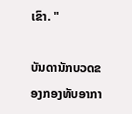ເຂົາ. "

ບັນດານັກບວດຂອງກອງທັບອາກາ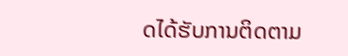ດໄດ້ຮັບການຕິດຕາມ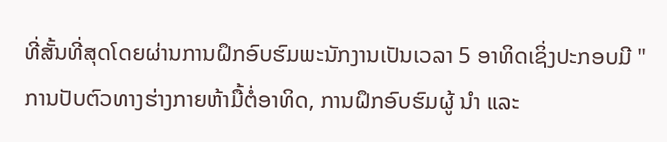ທີ່ສັ້ນທີ່ສຸດໂດຍຜ່ານການຝຶກອົບຮົມພະນັກງານເປັນເວລາ 5 ອາທິດເຊິ່ງປະກອບມີ "ການປັບຕົວທາງຮ່າງກາຍຫ້າມື້ຕໍ່ອາທິດ, ການຝຶກອົບຮົມຜູ້ ນຳ ແລະ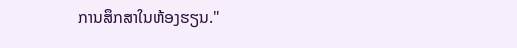ການສຶກສາໃນຫ້ອງຮຽນ."